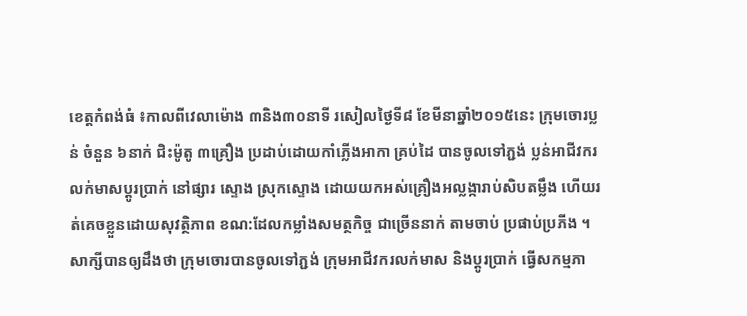ខេត្តកំពង់ធំ ៖កាលពីវេលាម៉ោង ៣និង៣០នាទី រសៀលថ្ងៃទី៨ ខែមីនាឆ្នាំ២០១៥នេះ ក្រុមចោរប្លន់ ចំនួន ៦នាក់ ជិះម៉ូតូ ៣គ្រឿង ប្រដាប់ដោយកាំភ្លើងអាកា គ្រប់ដៃ បានចូលទៅភ្ជង់ ប្លន់អាជីវករ លក់មាសប្តូរប្រាក់ នៅផ្សារ ស្ទោង ស្រុកស្ទោង ដោយយកអស់គ្រឿងអល្លង្ការាប់សិបតម្លឹង ហើយរត់គេចខ្លួនដោយសុវត្ថិភាព ខណ:ដែលកម្លាំងសមត្ថកិច្ច ជាច្រើននាក់ តាមចាប់ ប្រផាប់ប្រភីង ។
សាក្សីបានឲ្យដឹងថា ក្រុមចោរបានចូលទៅភ្ជង់ ក្រុមអាជីវករលក់មាស និងប្តូរប្រាក់ ធ្វើសកម្មភា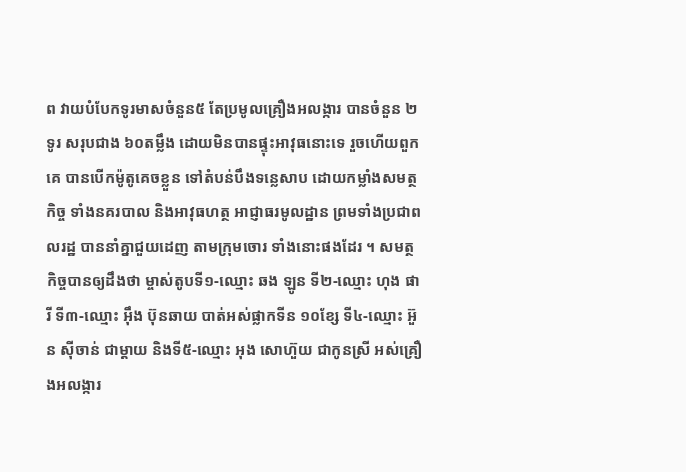ព វាយបំបែកទូរមាសចំនួន៥ តែប្រមូលគ្រឿងអលង្ការ បានចំនួន ២ទូរ សរុបជាង ៦០តម្លឹង ដោយមិនបានផ្ទុះអាវុធនោះទេ រួចហើយពួកគេ បានបើកម៉ូតូគេចខ្លួន ទៅតំបន់បឹងទន្លេសាប ដោយកម្លាំងសមត្ថកិច្ច ទាំងនគរបាល និងអាវុធហត្ថ អាជ្ញាធរមូលដ្ឋាន ព្រមទាំងប្រជាពលរដ្ឋ បាននាំគ្នាជួយដេញ តាមក្រុមចោរ ទាំងនោះផងដែរ ។ សមត្ថកិច្ចបានឲ្យដឹងថា ម្ចាស់តូបទី១-ឈ្មោះ ឆង ឡូន ទី២-ឈ្មោះ ហុង ផារី ទី៣-ឈ្មោះ អ៊ឹង ប៊ុនឆាយ បាត់អស់ផ្លាកទីន ១០ខ្សែ ទី៤-ឈ្មោះ អ៊ួន ស៊ីចាន់ ជាម្តាយ និងទី៥-ឈ្មោះ អុង សោហ៊ួយ ជាកូនស្រី អស់គ្រឿងអលង្ការ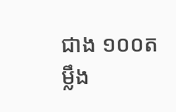ជាង ១០០តម្លឹង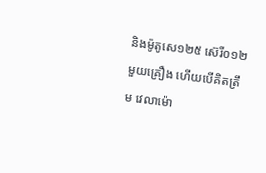និងម៉ូតូសេ១២៥ ស៊េរី០១២ មួយគ្រឿង ហើយបើគិតត្រឹម វេលាម៉ោ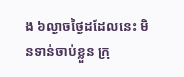ង ៦ល្ងាចថ្ងៃដដែលនេះ មិនទាន់ចាប់ខ្លួន ក្រុ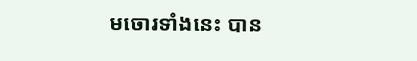មចោរទាំងនេះ បាន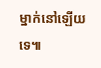ម្នាក់នៅឡើយទេ៕